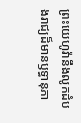ព្រះយេហូវ៉ានឹងលូកដំបងរាជ្យដ៏មានឫទ្ធានុភា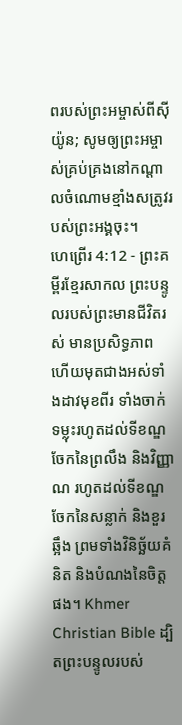ពរបស់ព្រះអម្ចាស់ពីស៊ីយ៉ូន; សូមឲ្យព្រះអម្ចាស់គ្រប់គ្រងនៅកណ្ដាលចំណោមខ្មាំងសត្រូវរបស់ព្រះអង្គចុះ។
ហេព្រើរ 4:12 - ព្រះគម្ពីរខ្មែរសាកល ព្រះបន្ទូលរបស់ព្រះមានជីវិតរស់ មានប្រសិទ្ធភាព ហើយមុតជាងអស់ទាំងដាវមុខពីរ ទាំងចាក់ទម្លុះរហូតដល់ទីខណ្ឌចែកនៃព្រលឹង និងវិញ្ញាណ រហូតដល់ទីខណ្ឌចែកនៃសន្លាក់ និងខួរឆ្អឹង ព្រមទាំងវិនិច្ឆ័យគំនិត និងបំណងនៃចិត្តផង។ Khmer Christian Bible ដ្បិតព្រះបន្ទូលរបស់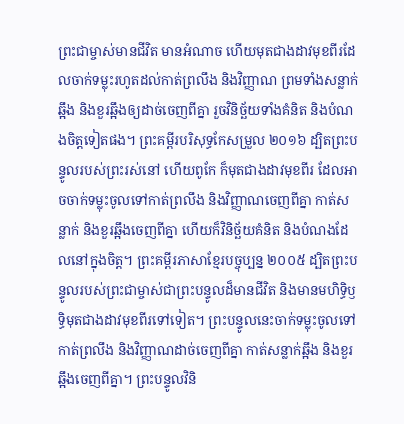ព្រះជាម្ចាស់មានជីវិត មានអំណាច ហើយមុតជាងដាវមុខពីរដែលចាក់ទម្លុះរហូតដល់កាត់ព្រលឹង និងវិញ្ញាណ ព្រមទាំងសន្លាក់ឆ្អឹង និងខួរឆ្អឹងឲ្យដាច់ចេញពីគ្នា រួចវិនិច្ឆ័យទាំងគំនិត និងបំណងចិត្តទៀតផង។ ព្រះគម្ពីរបរិសុទ្ធកែសម្រួល ២០១៦ ដ្បិតព្រះបន្ទូលរបស់ព្រះរស់នៅ ហើយពូកែ ក៏មុតជាងដាវមុខពីរ ដែលអាចចាក់ទម្លុះចូលទៅកាត់ព្រលឹង និងវិញ្ញាណចេញពីគ្នា កាត់សន្លាក់ និងខួរឆ្អឹងចេញពីគ្នា ហើយក៏វិនិច្ឆ័យគំនិត និងបំណងដែលនៅក្នុងចិត្ត។ ព្រះគម្ពីរភាសាខ្មែរបច្ចុប្បន្ន ២០០៥ ដ្បិតព្រះបន្ទូលរបស់ព្រះជាម្ចាស់ជាព្រះបន្ទូលដ៏មានជីវិត និងមានមហិទ្ធិឫទ្ធិមុតជាងដាវមុខពីរទៅទៀត។ ព្រះបន្ទូលនេះចាក់ទម្លុះចូលទៅកាត់ព្រលឹង និងវិញ្ញាណដាច់ចេញពីគ្នា កាត់សន្លាក់ឆ្អឹង និងខួរឆ្អឹងចេញពីគ្នា។ ព្រះបន្ទូលវិនិ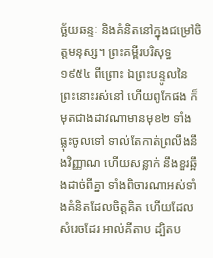ច្ឆ័យឆន្ទៈ និងគំនិតនៅក្នុងជម្រៅចិត្តមនុស្ស។ ព្រះគម្ពីរបរិសុទ្ធ ១៩៥៤ ពីព្រោះ ឯព្រះបន្ទូលនៃព្រះនោះរស់នៅ ហើយពូកែផង ក៏មុតជាងដាវណាមានមុខ២ ទាំងធ្លុះចូលទៅ ទាល់តែកាត់ព្រលឹងនឹងវិញ្ញាណ ហើយសន្លាក់ នឹងខួរឆ្អឹងដាច់ពីគ្នា ទាំងពិចារណាអស់ទាំងគំនិតដែលចិត្តគិត ហើយដែលសំរេចដែរ អាល់គីតាប ដ្បិតប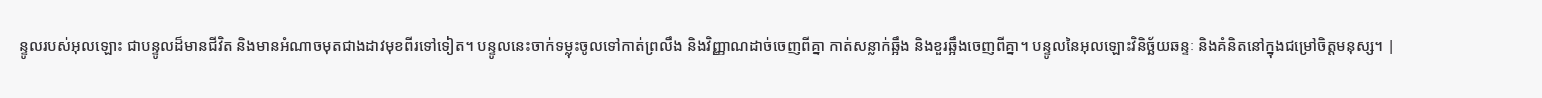ន្ទូលរបស់អុលឡោះ ជាបន្ទូលដ៏មានជីវិត និងមានអំណាចមុតជាងដាវមុខពីរទៅទៀត។ បន្ទូលនេះចាក់ទម្លុះចូលទៅកាត់ព្រលឹង និងវិញ្ញាណដាច់ចេញពីគ្នា កាត់សន្លាក់ឆ្អឹង និងខួរឆ្អឹងចេញពីគ្នា។ បន្ទូលនៃអុលឡោះវិនិច្ឆ័យឆន្ទៈ និងគំនិតនៅក្នុងជម្រៅចិត្ដមនុស្ស។ |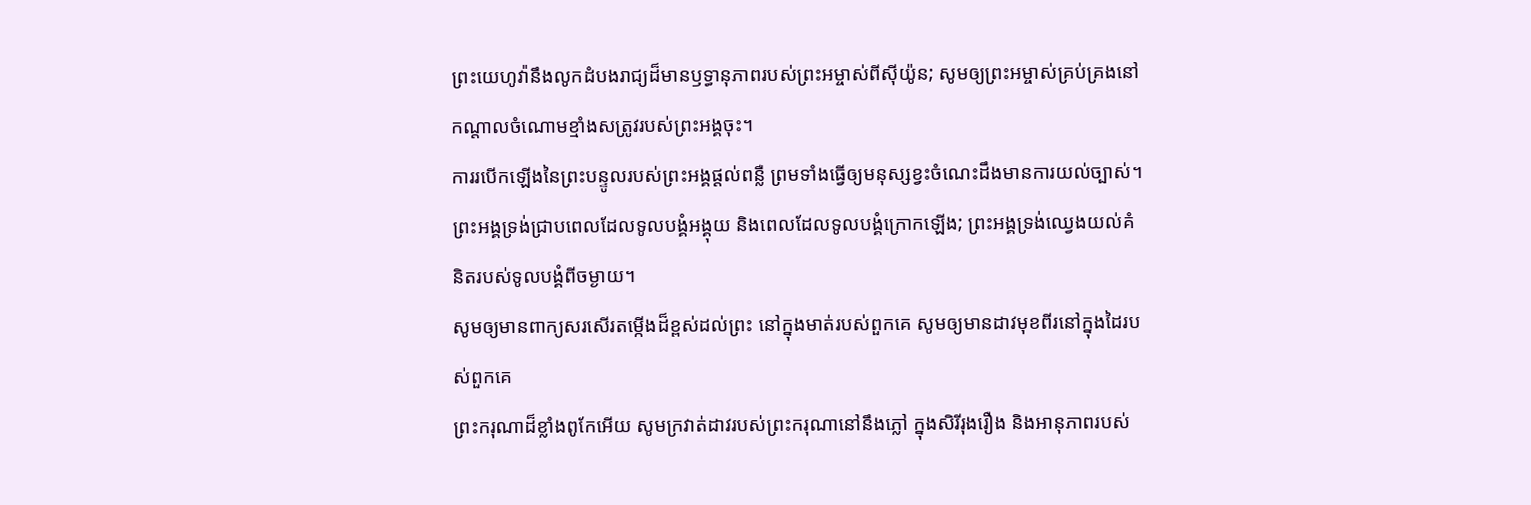ព្រះយេហូវ៉ានឹងលូកដំបងរាជ្យដ៏មានឫទ្ធានុភាពរបស់ព្រះអម្ចាស់ពីស៊ីយ៉ូន; សូមឲ្យព្រះអម្ចាស់គ្រប់គ្រងនៅកណ្ដាលចំណោមខ្មាំងសត្រូវរបស់ព្រះអង្គចុះ។
ការរបើកឡើងនៃព្រះបន្ទូលរបស់ព្រះអង្គផ្ដល់ពន្លឺ ព្រមទាំងធ្វើឲ្យមនុស្សខ្វះចំណេះដឹងមានការយល់ច្បាស់។
ព្រះអង្គទ្រង់ជ្រាបពេលដែលទូលបង្គំអង្គុយ និងពេលដែលទូលបង្គំក្រោកឡើង; ព្រះអង្គទ្រង់ឈ្វេងយល់គំនិតរបស់ទូលបង្គំពីចម្ងាយ។
សូមឲ្យមានពាក្យសរសើរតម្កើងដ៏ខ្ពស់ដល់ព្រះ នៅក្នុងមាត់របស់ពួកគេ សូមឲ្យមានដាវមុខពីរនៅក្នុងដៃរបស់ពួកគេ
ព្រះករុណាដ៏ខ្លាំងពូកែអើយ សូមក្រវាត់ដាវរបស់ព្រះករុណានៅនឹងភ្លៅ ក្នុងសិរីរុងរឿង និងអានុភាពរបស់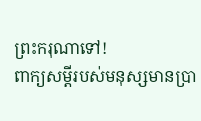ព្រះករុណាទៅ!
ពាក្យសម្ដីរបស់មនុស្សមានប្រា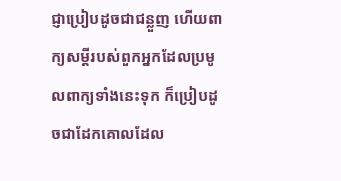ជ្ញាប្រៀបដូចជាជន្លួញ ហើយពាក្យសម្ដីរបស់ពួកអ្នកដែលប្រមូលពាក្យទាំងនេះទុក ក៏ប្រៀបដូចជាដែកគោលដែល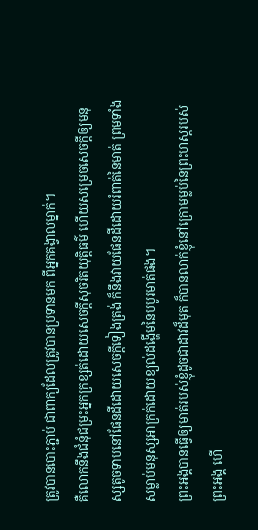ត្រូវបានបោះភ្ជាប់ ជាពាក្យដែលត្រូវបានប្រទានមក ពីអ្នកគង្វាលម្នាក់។
គឺលោកនឹងជំនុំជម្រះអ្នកក្រខ្សត់ដោយសេចក្ដីសុចរិតយុត្តិធម៌ ហើយសម្រេចសេចក្ដីឲ្យមនុស្សតូចទាបនៅផែនដីដោយសេចក្ដីទៀងត្រង់ ក៏នឹងវាយផែនដីដោយរំពាត់នៃមាត់ ព្រមទាំងសម្លាប់មនុស្សអាក្រក់ដោយខ្យល់ដង្ហើមនៃបបូរមាត់ផង។
ព្រះអង្គបានធ្វើឲ្យមាត់របស់ខ្ញុំដូចជាដាវដ៏មុត ក៏បានលាក់ខ្ញុំនៅក្រោមម្លប់នៃព្រះហស្តរបស់ព្រះអង្គ ហើ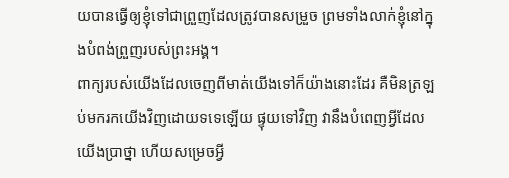យបានធ្វើឲ្យខ្ញុំទៅជាព្រួញដែលត្រូវបានសម្រួច ព្រមទាំងលាក់ខ្ញុំនៅក្នុងបំពង់ព្រួញរបស់ព្រះអង្គ។
ពាក្យរបស់យើងដែលចេញពីមាត់យើងទៅក៏យ៉ាងនោះដែរ គឺមិនត្រឡប់មករកយើងវិញដោយទទេឡើយ ផ្ទុយទៅវិញ វានឹងបំពេញអ្វីដែលយើងប្រាថ្នា ហើយសម្រេចអ្វី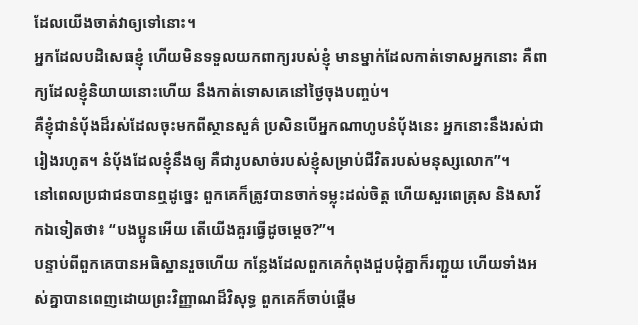ដែលយើងចាត់វាឲ្យទៅនោះ។
អ្នកដែលបដិសេធខ្ញុំ ហើយមិនទទួលយកពាក្យរបស់ខ្ញុំ មានម្នាក់ដែលកាត់ទោសអ្នកនោះ គឺពាក្យដែលខ្ញុំនិយាយនោះហើយ នឹងកាត់ទោសគេនៅថ្ងៃចុងបញ្ចប់។
គឺខ្ញុំជានំប៉័ងដ៏រស់ដែលចុះមកពីស្ថានសួគ៌ ប្រសិនបើអ្នកណាហូបនំប៉័ងនេះ អ្នកនោះនឹងរស់ជារៀងរហូត។ នំប៉័ងដែលខ្ញុំនឹងឲ្យ គឺជារូបសាច់របស់ខ្ញុំសម្រាប់ជីវិតរបស់មនុស្សលោក”។
នៅពេលប្រជាជនបានឮដូច្នេះ ពួកគេក៏ត្រូវបានចាក់ទម្លុះដល់ចិត្ត ហើយសួរពេត្រុស និងសាវ័កឯទៀតថា៖ “បងប្អូនអើយ តើយើងគួរធ្វើដូចម្ដេច?”។
បន្ទាប់ពីពួកគេបានអធិស្ឋានរួចហើយ កន្លែងដែលពួកគេកំពុងជួបជុំគ្នាក៏រញ្ជួយ ហើយទាំងអស់គ្នាបានពេញដោយព្រះវិញ្ញាណដ៏វិសុទ្ធ ពួកគេក៏ចាប់ផ្ដើម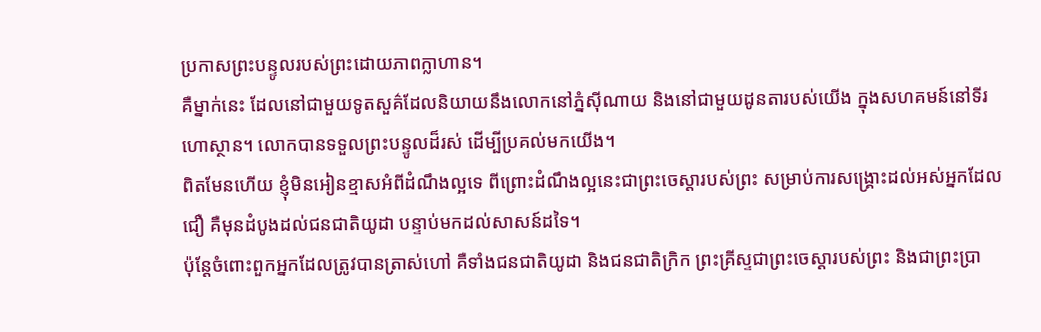ប្រកាសព្រះបន្ទូលរបស់ព្រះដោយភាពក្លាហាន។
គឺម្នាក់នេះ ដែលនៅជាមួយទូតសួគ៌ដែលនិយាយនឹងលោកនៅភ្នំស៊ីណាយ និងនៅជាមួយដូនតារបស់យើង ក្នុងសហគមន៍នៅទីរហោស្ថាន។ លោកបានទទួលព្រះបន្ទូលដ៏រស់ ដើម្បីប្រគល់មកយើង។
ពិតមែនហើយ ខ្ញុំមិនអៀនខ្មាសអំពីដំណឹងល្អទេ ពីព្រោះដំណឹងល្អនេះជាព្រះចេស្ដារបស់ព្រះ សម្រាប់ការសង្គ្រោះដល់អស់អ្នកដែលជឿ គឺមុនដំបូងដល់ជនជាតិយូដា បន្ទាប់មកដល់សាសន៍ដទៃ។
ប៉ុន្តែចំពោះពួកអ្នកដែលត្រូវបានត្រាស់ហៅ គឺទាំងជនជាតិយូដា និងជនជាតិក្រិក ព្រះគ្រីស្ទជាព្រះចេស្ដារបស់ព្រះ និងជាព្រះប្រា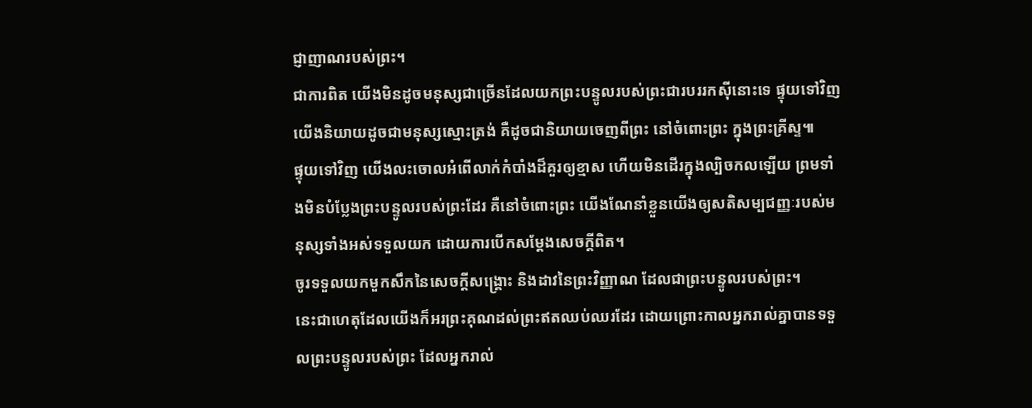ជ្ញាញាណរបស់ព្រះ។
ជាការពិត យើងមិនដូចមនុស្សជាច្រើនដែលយកព្រះបន្ទូលរបស់ព្រះជារបររកស៊ីនោះទេ ផ្ទុយទៅវិញ យើងនិយាយដូចជាមនុស្សស្មោះត្រង់ គឺដូចជានិយាយចេញពីព្រះ នៅចំពោះព្រះ ក្នុងព្រះគ្រីស្ទ៕
ផ្ទុយទៅវិញ យើងលះចោលអំពើលាក់កំបាំងដ៏គួរឲ្យខ្មាស ហើយមិនដើរក្នុងល្បិចកលឡើយ ព្រមទាំងមិនបំប្លែងព្រះបន្ទូលរបស់ព្រះដែរ គឺនៅចំពោះព្រះ យើងណែនាំខ្លួនយើងឲ្យសតិសម្បជញ្ញៈរបស់មនុស្សទាំងអស់ទទួលយក ដោយការបើកសម្ដែងសេចក្ដីពិត។
ចូរទទួលយកមួកសឹកនៃសេចក្ដីសង្គ្រោះ និងដាវនៃព្រះវិញ្ញាណ ដែលជាព្រះបន្ទូលរបស់ព្រះ។
នេះជាហេតុដែលយើងក៏អរព្រះគុណដល់ព្រះឥតឈប់ឈរដែរ ដោយព្រោះកាលអ្នករាល់គ្នាបានទទួលព្រះបន្ទូលរបស់ព្រះ ដែលអ្នករាល់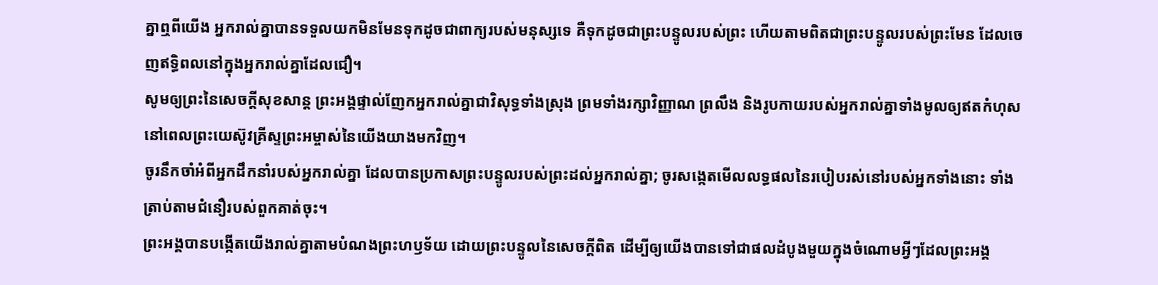គ្នាឮពីយើង អ្នករាល់គ្នាបានទទួលយកមិនមែនទុកដូចជាពាក្យរបស់មនុស្សទេ គឺទុកដូចជាព្រះបន្ទូលរបស់ព្រះ ហើយតាមពិតជាព្រះបន្ទូលរបស់ព្រះមែន ដែលចេញឥទ្ធិពលនៅក្នុងអ្នករាល់គ្នាដែលជឿ។
សូមឲ្យព្រះនៃសេចក្ដីសុខសាន្ត ព្រះអង្គផ្ទាល់ញែកអ្នករាល់គ្នាជាវិសុទ្ធទាំងស្រុង ព្រមទាំងរក្សាវិញ្ញាណ ព្រលឹង និងរូបកាយរបស់អ្នករាល់គ្នាទាំងមូលឲ្យឥតកំហុស នៅពេលព្រះយេស៊ូវគ្រីស្ទព្រះអម្ចាស់នៃយើងយាងមកវិញ។
ចូរនឹកចាំអំពីអ្នកដឹកនាំរបស់អ្នករាល់គ្នា ដែលបានប្រកាសព្រះបន្ទូលរបស់ព្រះដល់អ្នករាល់គ្នា; ចូរសង្កេតមើលលទ្ធផលនៃរបៀបរស់នៅរបស់អ្នកទាំងនោះ ទាំងត្រាប់តាមជំនឿរបស់ពួកគាត់ចុះ។
ព្រះអង្គបានបង្កើតយើងរាល់គ្នាតាមបំណងព្រះហឫទ័យ ដោយព្រះបន្ទូលនៃសេចក្ដីពិត ដើម្បីឲ្យយើងបានទៅជាផលដំបូងមួយក្នុងចំណោមអ្វីៗដែលព្រះអង្គ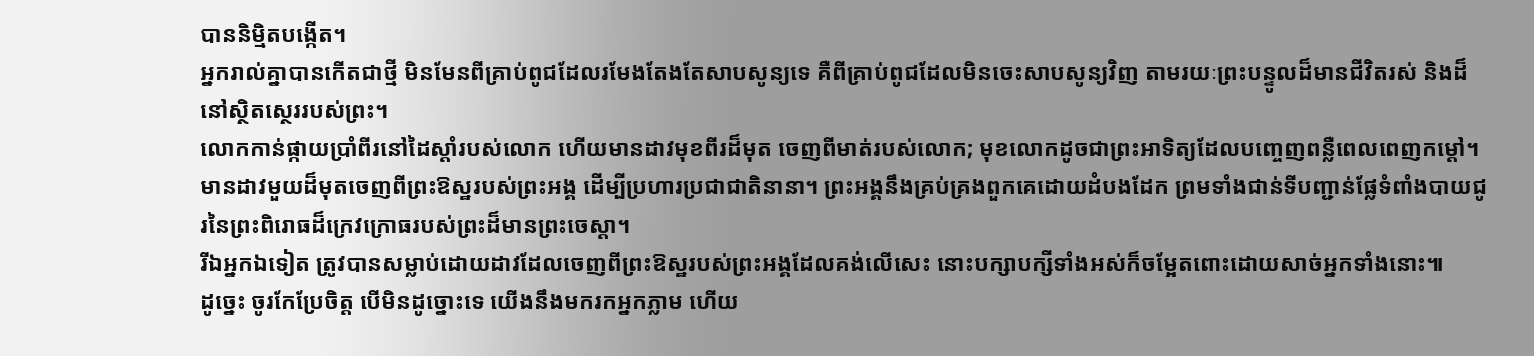បាននិម្មិតបង្កើត។
អ្នករាល់គ្នាបានកើតជាថ្មី មិនមែនពីគ្រាប់ពូជដែលរមែងតែងតែសាបសូន្យទេ គឺពីគ្រាប់ពូជដែលមិនចេះសាបសូន្យវិញ តាមរយៈព្រះបន្ទូលដ៏មានជីវិតរស់ និងដ៏នៅស្ថិតស្ថេររបស់ព្រះ។
លោកកាន់ផ្កាយប្រាំពីរនៅដៃស្ដាំរបស់លោក ហើយមានដាវមុខពីរដ៏មុត ចេញពីមាត់របស់លោក; មុខលោកដូចជាព្រះអាទិត្យដែលបញ្ចេញពន្លឺពេលពេញកម្ដៅ។
មានដាវមួយដ៏មុតចេញពីព្រះឱស្ឋរបស់ព្រះអង្គ ដើម្បីប្រហារប្រជាជាតិនានា។ ព្រះអង្គនឹងគ្រប់គ្រងពួកគេដោយដំបងដែក ព្រមទាំងជាន់ទីបញ្ជាន់ផ្លែទំពាំងបាយជូរនៃព្រះពិរោធដ៏ក្រេវក្រោធរបស់ព្រះដ៏មានព្រះចេស្ដា។
រីឯអ្នកឯទៀត ត្រូវបានសម្លាប់ដោយដាវដែលចេញពីព្រះឱស្ឋរបស់ព្រះអង្គដែលគង់លើសេះ នោះបក្សាបក្សីទាំងអស់ក៏ចម្អែតពោះដោយសាច់អ្នកទាំងនោះ៕
ដូច្នេះ ចូរកែប្រែចិត្ត បើមិនដូច្នោះទេ យើងនឹងមករកអ្នកភ្លាម ហើយ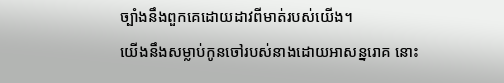ច្បាំងនឹងពួកគេដោយដាវពីមាត់របស់យើង។
យើងនឹងសម្លាប់កូនចៅរបស់នាងដោយអាសន្នរោគ នោះ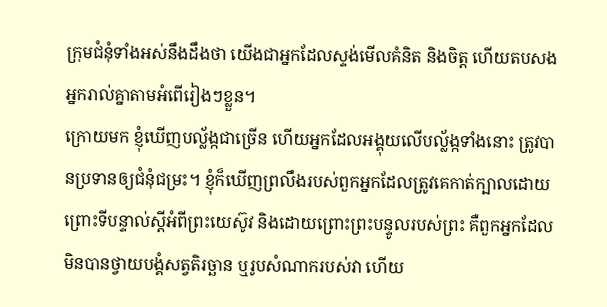ក្រុមជំនុំទាំងអស់នឹងដឹងថា យើងជាអ្នកដែលស្ទង់មើលគំនិត និងចិត្ត ហើយតបសងអ្នករាល់គ្នាតាមអំពើរៀងៗខ្លួន។
ក្រោយមក ខ្ញុំឃើញបល្ល័ង្កជាច្រើន ហើយអ្នកដែលអង្គុយលើបល្ល័ង្កទាំងនោះ ត្រូវបានប្រទានឲ្យជំនុំជម្រះ។ ខ្ញុំក៏ឃើញព្រលឹងរបស់ពួកអ្នកដែលត្រូវគេកាត់ក្បាលដោយព្រោះទីបន្ទាល់ស្ដីអំពីព្រះយេស៊ូវ និងដោយព្រោះព្រះបន្ទូលរបស់ព្រះ គឺពួកអ្នកដែលមិនបានថ្វាយបង្គំសត្វតិរច្ឆាន ឬរូបសំណាករបស់វា ហើយ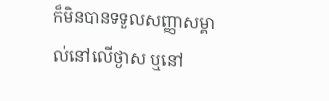ក៏មិនបានទទួលសញ្ញាសម្គាល់នៅលើថ្ងាស ឬនៅ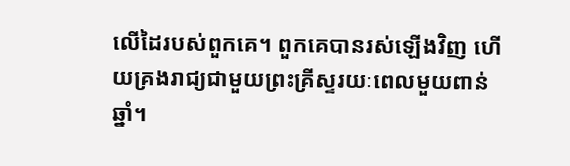លើដៃរបស់ពួកគេ។ ពួកគេបានរស់ឡើងវិញ ហើយគ្រងរាជ្យជាមួយព្រះគ្រីស្ទរយៈពេលមួយពាន់ឆ្នាំ។